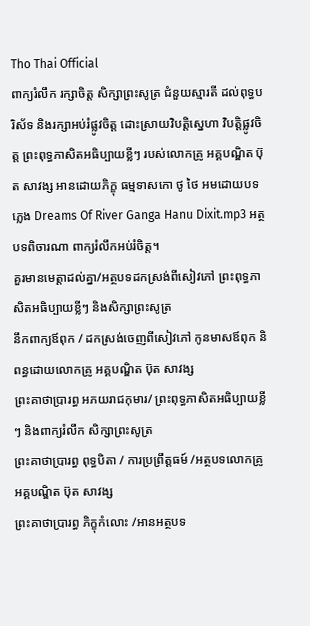Tho Thai Official
ពាក្យរំលឹក រក្សាចិត្ត សិក្សាព្រះសូត្រ ជំនួយស្មារតី ដល់ពុទ្ធបរិស័ទ និងរក្សាអប់រំផ្លូវចិត្ត ដោះស្រាយវិបត្តិស្នេហា វិបត្តិផ្លូវចិត្ត ព្រះពុទ្ធភាសិតអធិប្បាយខ្លីៗ របស់លោកគ្រូ អគ្គបណ្ឌិត ប៊ុត សាវង្ស អានដោយភិក្ខុ ធម្មទាសកោ ថូ ថៃ អមដោយបទភ្លេង Dreams Of River Ganga Hanu Dixit.mp3 អត្ថបទពិចារណា ពាក្យរំលឹកអប់រំចិត្ត។
គួរមានមេត្តាដល់គ្នា/អត្ថបទដកស្រង់ពីសៀវភៅ ព្រះពុទ្ធភាសិតអធិប្បាយខ្លីៗ និងសិក្សាព្រះសូត្រ
នឹកពាក្យឪពុក / ដកស្រង់ចេញពីសៀវភៅ កូនមាសឪពុក និពន្ធដោយលោកគ្រូ អគ្គបណ្ឌិត ប៊ុត សាវង្ស
ព្រះគាថាប្រារព្ធ អភយរាជកុមារ/ ព្រះពុទ្ធភាសិតអធិប្បាយខ្លីៗ និងពាក្យរំលឹក សិក្សាព្រះសូត្រ
ព្រះគាថាប្រារព្ធ ពុទ្ធបិតា / ការប្រព្រឹត្តធម៍ /អត្ថបទលោកគ្រូ អគ្គបណ្ឌិត ប៊ុត សាវង្ស
ព្រះគាថាប្រារព្ធ ភិក្ខុកំលោះ /អានអត្ថបទ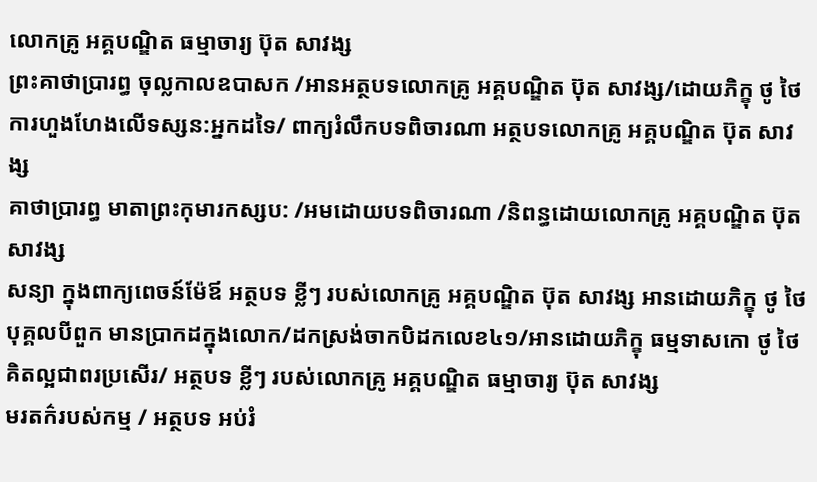លោកគ្រូ អគ្គបណ្ឌិត ធម្មាចារ្យ ប៊ុត សាវង្ស
ព្រះគាថាប្រារព្ធ ចុល្លកាលឧបាសក /អានអត្ថបទលោកគ្រូ អគ្គបណ្ឌិត ប៊ុត សាវង្ស/ដោយភិក្ខុ ថូ ថៃ
ការហួងហែងលេីទស្សន:អ្នកដទៃ/ ពាក្យរំលឹកបទពិចារណា អត្ថបទលោកគ្រូ អគ្គបណ្ឌិត ប៊ុត សាវង្ស
គាថាប្រារព្ធ មាតាព្រះកុមារកស្សប: /អមដោយបទពិចារណា /និពន្ធដោយលោកគ្រូ អគ្គបណ្ឌិត ប៊ុត សាវង្ស
សន្យា ក្នុងពាក្យពេចន៍ម៉ែឪ អត្ថបទ ខ្លីៗ របស់លោកគ្រូ អគ្គបណ្ឌិត ប៊ុត សាវង្ស អានដោយភិក្ខុ ថូ ថៃ
បុគ្គលបីពួក មានប្រាកដក្នុងលោក/ដកស្រង់ចាកបិដកលេខ៤១/អានដោយភិក្ខុ ធម្មទាសកោ ថូ ថៃ
គិតល្អជាពរប្រសើរ/ អត្ថបទ ខ្លីៗ របស់លោកគ្រូ អគ្គបណ្ឌិត ធម្មាចារ្យ ប៊ុត សាវង្ស
មរតក៌របស់កម្ម / អត្ថបទ អប់រំ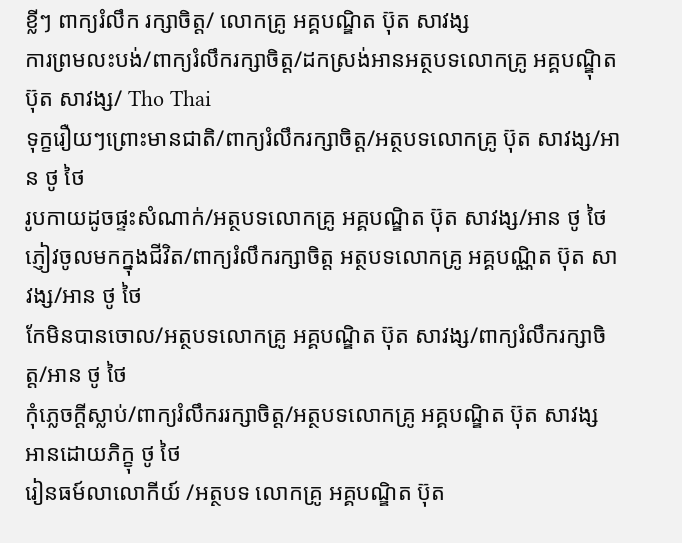ខ្លីៗ ពាក្យរំលឹក រក្សាចិត្ត/ លោកគ្រូ អគ្គបណ្ឌិត ប៊ុត សាវង្ស
ការព្រមលះបង់/ពាក្យរំលឹករក្សាចិត្ត/ដកស្រង់អានអត្ថបទលោកគ្រូ អគ្គបណ្ឌុិត ប៊ុត សាវង្ស/ Tho Thai
ទុក្ខរឿយៗព្រោះមានជាតិ/ពាក្យរំលឹករក្សាចិត្ត/អត្ថបទលោកគ្រូ ប៊ុត សាវង្ស/អាន ថូ ថៃ
រូបកាយដូចផ្ទះសំណាក់/អត្ថបទលោកគ្រូ អគ្គបណ្ឌិត ប៊ុត សាវង្ស/អាន ថូ ថៃ
ភ្ញៀវចូលមកក្នុងជីវិត/ពាក្យរំលឹករក្សាចិត្ត អត្ថបទលោកគ្រូ អគ្គបណ្ណិត ប៊ុត សាវង្ស/អាន ថូ ថៃ
កែមិនបានចោល/អត្ថបទលោកគ្រូ អគ្គបណ្ឌិត ប៊ុត សាវង្ស/ពាក្យរំលឹករក្សាចិត្ត/អាន ថូ ថៃ
កុំភ្លេចក្ដីស្លាប់/ពាក្យរំលឹកររក្សាចិត្ត/អត្ថបទលោកគ្រូ អគ្គបណ្ឌិត ប៊ុត សាវង្ស អានដោយភិក្ខុ ថូ ថៃ
រៀនធម៍លាលោកីយ៍ /អត្ថបទ លោកគ្រូ អគ្គបណ្ឌិត ប៊ុត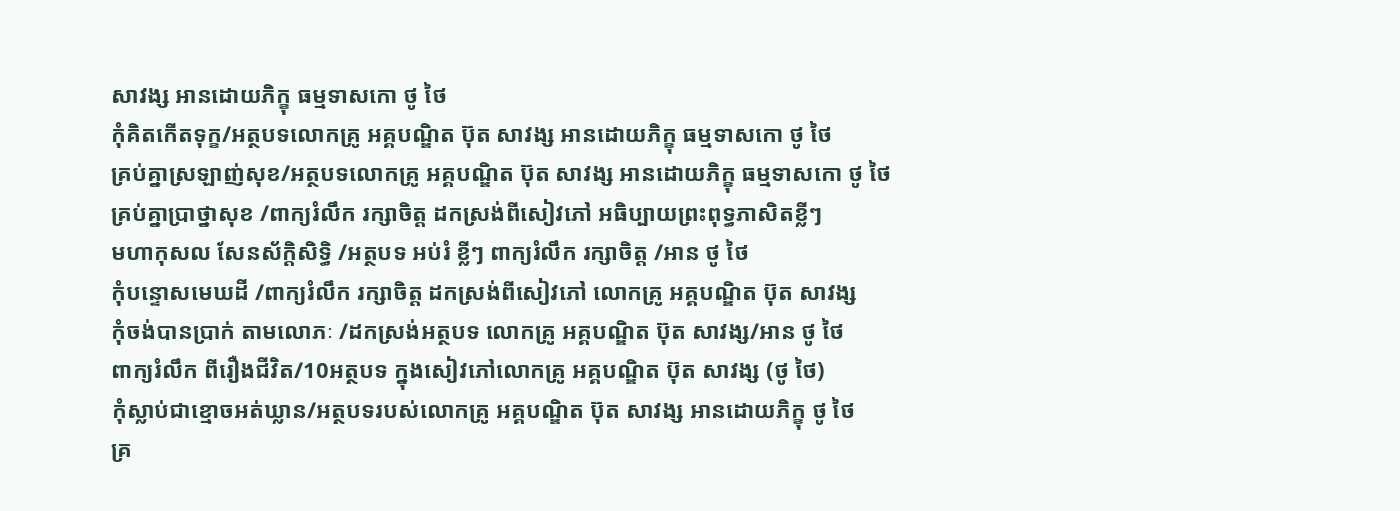សាវង្ស អានដោយភិក្ខុ ធម្មទាសកោ ថូ ថៃ
កុំគិតកើតទុក្ខ/អត្ថបទលោកគ្រូ អគ្គបណ្ឌិត ប៊ុត សាវង្ស អានដោយភិក្ខុ ធម្មទាសកោ ថូ ថៃ
គ្រប់គ្នាស្រឡាញ់សុខ/អត្ថបទលោកគ្រូ អគ្គបណ្ឌិត ប៊ុត សាវង្ស អានដោយភិក្ខុ ធម្មទាសកោ ថូ ថៃ
គ្រប់គ្នាប្រាថ្នាសុខ /ពាក្យរំលឹក រក្សាចិត្ត ដកស្រង់ពីសៀវភៅ អធិប្បាយព្រះពុទ្ធភាសិតខ្លីៗ
មហាកុសល សែនស័ក្ដិសិទ្ធិ /អត្ថបទ អប់រំ ខ្លីៗ ពាក្យរំលឹក រក្សាចិត្ត /អាន ថូ ថៃ
កុំបន្ទោសមេឃដី /ពាក្យរំលឹក រក្សាចិត្ត ដកស្រង់ពីសៀវភៅ លោកគ្រូ អគ្គបណ្ឌិត ប៊ុត សាវង្ស
កុំចង់បានប្រាក់ តាមលោភៈ /ដកស្រង់អត្ថបទ លោកគ្រូ អគ្គបណ្ឌិត ប៊ុត សាវង្ស/អាន ថូ ថៃ
ពាក្យរំលឹក ពីរឿងជីវិត/10អត្ថបទ ក្នុងសៀវភៅលោកគ្រូ អគ្គបណ្ឌិត ប៊ុត សាវង្ស (ថូ ថៃ)
កុំស្លាប់ជាខ្មោចអត់ឃ្លាន/អត្ថបទរបស់លោកគ្រូ អគ្គបណ្ឌិត ប៊ុត សាវង្ស អានដោយភិក្ខុ ថូ ថៃ
គ្រ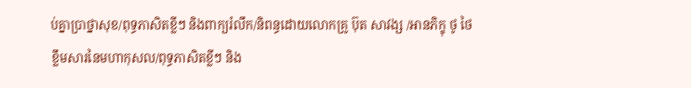ប់គ្នាប្រាថ្នាសុខ/ពុទ្ធភាសិតខ្លីៗ និងពាក្យរំលឹក/និពន្ធដោយលោកគ្រូ ប៊ុត សាវង្ស /អានភិក្ខុ ថូ ថៃ
ខ្លឹមសារនៃមហាកុសល/ពុទ្ធភាសិតខ្លីៗ និង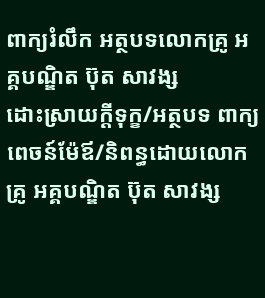ពាក្យរំលឹក អត្ថបទលោកគ្រូ អគ្គបណ្ឌិត ប៊ុត សាវង្ស
ដោះស្រាយក្ដីទុក្ខ/អត្ថបទ ពាក្យពេចន៍ម៉ែឪ/និពន្ធដោយលោកគ្រូ អគ្គបណ្ឌិត ប៊ុត សាវង្ស